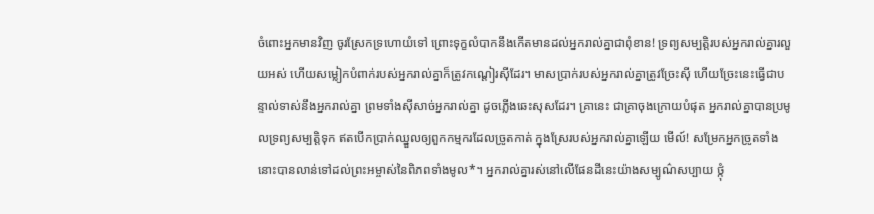ចំពោះអ្នកមានវិញ ចូរស្រែកទ្រហោយំទៅ ព្រោះទុក្ខលំបាកនឹងកើតមានដល់អ្នករាល់គ្នាជាពុំខាន! ទ្រព្យសម្បត្តិរបស់អ្នករាល់គ្នារលួយអស់ ហើយសម្លៀកបំពាក់របស់អ្នករាល់គ្នាក៏ត្រូវកណ្ដៀរស៊ីដែរ។ មាសប្រាក់របស់អ្នករាល់គ្នាត្រូវច្រែះស៊ី ហើយច្រែះនេះធ្វើជាបន្ទាល់ទាស់នឹងអ្នករាល់គ្នា ព្រមទាំងស៊ីសាច់អ្នករាល់គ្នា ដូចភ្លើងឆេះសុសដែរ។ គ្រានេះ ជាគ្រាចុងក្រោយបំផុត អ្នករាល់គ្នាបានប្រមូលទ្រព្យសម្បត្តិទុក ឥតបើកប្រាក់ឈ្នួលឲ្យពួកកម្មករដែលច្រូតកាត់ ក្នុងស្រែរបស់អ្នករាល់គ្នាឡើយ មើល៍! សម្រែកអ្នកច្រូតទាំងនោះបានលាន់ទៅដល់ព្រះអម្ចាស់នៃពិភពទាំងមូល*។ អ្នករាល់គ្នារស់នៅលើផែនដីនេះយ៉ាងសម្បូណ៌សប្បាយ ថ្កុំ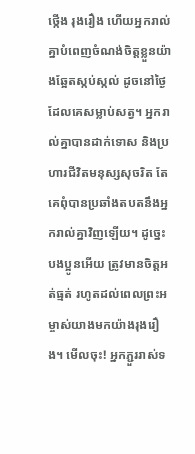ថ្កើង រុងរឿង ហើយអ្នករាល់គ្នាបំពេញចំណង់ចិត្តខ្លួនយ៉ាងឆ្អែតស្កប់ស្កល់ ដូចនៅថ្ងៃដែលគេសម្លាប់សត្វ។ អ្នករាល់គ្នាបានដាក់ទោស និងប្រហារជីវិតមនុស្សសុចរិត តែគេពុំបានប្រឆាំងតបតនឹងអ្នករាល់គ្នាវិញឡើយ។ ដូច្នេះ បងប្អូនអើយ ត្រូវមានចិត្តអត់ធ្មត់ រហូតដល់ពេលព្រះអម្ចាស់យាងមកយ៉ាងរុងរឿង។ មើលចុះ! អ្នកភ្ជួររាស់ទ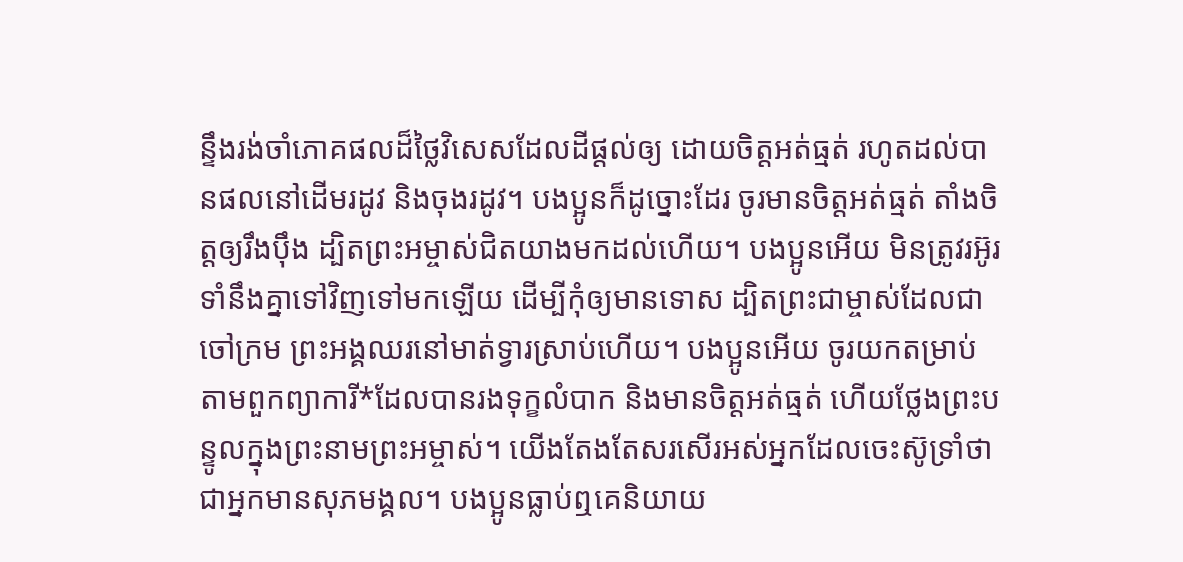ន្ទឹងរង់ចាំភោគផលដ៏ថ្លៃវិសេសដែលដីផ្ដល់ឲ្យ ដោយចិត្តអត់ធ្មត់ រហូតដល់បានផលនៅដើមរដូវ និងចុងរដូវ។ បងប្អូនក៏ដូច្នោះដែរ ចូរមានចិត្តអត់ធ្មត់ តាំងចិត្តឲ្យរឹងប៉ឹង ដ្បិតព្រះអម្ចាស់ជិតយាងមកដល់ហើយ។ បងប្អូនអើយ មិនត្រូវរអ៊ូរទាំនឹងគ្នាទៅវិញទៅមកឡើយ ដើម្បីកុំឲ្យមានទោស ដ្បិតព្រះជាម្ចាស់ដែលជាចៅក្រម ព្រះអង្គឈរនៅមាត់ទ្វារស្រាប់ហើយ។ បងប្អូនអើយ ចូរយកតម្រាប់តាមពួកព្យាការី*ដែលបានរងទុក្ខលំបាក និងមានចិត្តអត់ធ្មត់ ហើយថ្លែងព្រះបន្ទូលក្នុងព្រះនាមព្រះអម្ចាស់។ យើងតែងតែសរសើរអស់អ្នកដែលចេះស៊ូទ្រាំថា ជាអ្នកមានសុភមង្គល។ បងប្អូនធ្លាប់ឮគេនិយាយ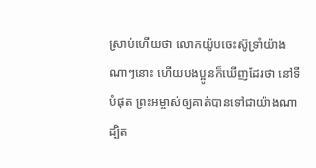ស្រាប់ហើយថា លោកយ៉ូបចេះស៊ូទ្រាំយ៉ាងណាៗនោះ ហើយបងប្អូនក៏ឃើញដែរថា នៅទីបំផុត ព្រះអម្ចាស់ឲ្យគាត់បានទៅជាយ៉ាងណា ដ្បិត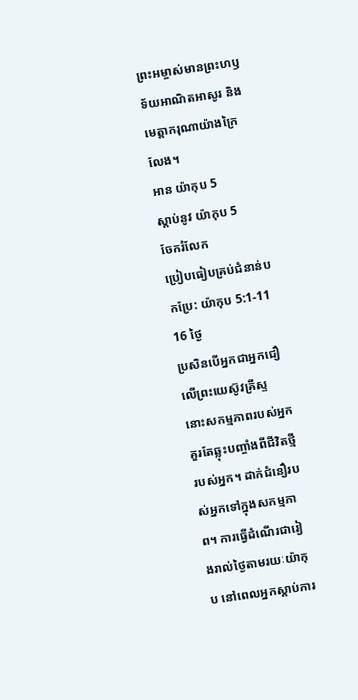ព្រះអម្ចាស់មានព្រះហឫទ័យអាណិតអាសូរ និងមេត្តាករុណាយ៉ាងក្រៃលែង។
អាន យ៉ាកុប 5
ស្ដាប់នូវ យ៉ាកុប 5
ចែករំលែក
ប្រៀបធៀបគ្រប់ជំនាន់បកប្រែ: យ៉ាកុប 5:1-11
16 ថ្ងៃ
ប្រសិនបើអ្នកជាអ្នកជឿលើព្រះយេស៊ូវគ្រីស្ទ នោះសកម្មភាពរបស់អ្នកគួរតែឆ្លុះបញ្ចាំងពីជីវិតថ្មីរបស់អ្នក។ ដាក់ជំនឿរបស់អ្នកទៅក្នុងសកម្មភាព។ ការធ្វើដំណើរជារៀងរាល់ថ្ងៃតាមរយៈយ៉ាកុប នៅពេលអ្នកស្តាប់ការ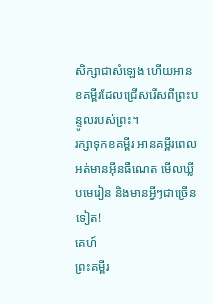សិក្សាជាសំឡេង ហើយអានខគម្ពីរដែលជ្រើសរើសពីព្រះបន្ទូលរបស់ព្រះ។
រក្សាទុកខគម្ពីរ អានគម្ពីរពេលអត់មានអ៊ីនធឺណេត មើលឃ្លីបមេរៀន និងមានអ្វីៗជាច្រើនទៀត!
គេហ៍
ព្រះគម្ពីរ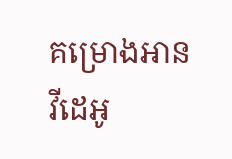គម្រោងអាន
វីដេអូ